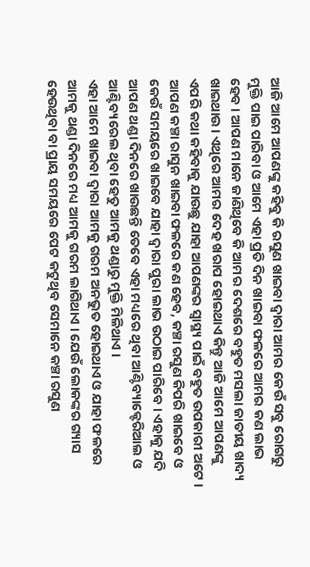ଆଜି ଆମେ ଆପଣଙ୍କୁ କହିବୁ କି ରସୁଣ ଖାଇବା ଦ୍ଵାରା ଆମର କେଉଁ ସବୁ ରୋଗରୁ ମୁକ୍ତି ପାଇ ପାରିବା ଓ ଆମେ ଏହା ପ୍ରତି ଦିନ ଖାଇବା ଫଳରେ ଆମର କଣ ଲାଭ ହେବ । ଆପଣ ମାନେ ଜାଣିଥିବେ କି ଆମର ଦେଶରେ ବହୁତ ମସଲା ଜାତୀୟ ଖାଦ୍ୟ ଖାଇଥାଉ । ଏଥିରେ ଆମର ଦେହ ଖରାପ ହୋଇଥାଏ କିନ୍ତୁ ଆଜି ଆମେ ଆପଣଙ୍କୁ ଏପରି କଥା କହିବାକୁ ଯାଉଛୁ ଯାହା ଆପଣଙ୍କର ସ୍ୱାସ୍ଥ୍ୟ ପାଇଁ ବହୁତ ଉପକାରୀ ଅଟେ ।
ଆପଣ କଞ୍ଚା ରାସୁନ ଖାଇବା ଫଳରେ କଣ ହେବ, କଞ୍ଚା ରସୁଣ କିପରି ଖାଇବେ ଓ କେଉଁ ସମୟରେ ଖାଇବେ ଯାହା ଦ୍ଵାରା ପୁରା ଲାଭ ଉଠାଇ ପାରିବେ । ଏହାକୁ ଯଦି ଆପଣ ଥଣ୍ଡା ଦିନରେ ଖାଉଛନ୍ତି ତେବେ ଏହା ମଧ୍ୟରେ ଥିବା ଆଣ୍ଟିବ୍ୟାକ୍ଟେରିଆଲ ଓ ଆଣ୍ଟିବ୍ୟରେଲ ଥିବା ହେତୁ ଆମକୁ ଥଣ୍ଡାରୁ ମୁକ୍ତି ମିଳିଥାଏ ।
ଏହା ଆମେ ଖାଇବା ଦ୍ଵାରା ଆମକୁ ଗରମ ଅନଭୁତ ହୋଇଥାଏ ଓ ଯାହା ଫଳରେ ଆମକୁ ଥଣ୍ଡା ଦିନରେ ମଧ୍ୟ ଆମକୁ ଗରମ ଲାଗିଥାଏ । ଯେଉଁ ଲୋକଙ୍କର ଗ୍ୟାସ ହେଉଥିବା ବା ପ୍ରାୟ ସମୟରେ ପେଟ କଟୁଥିବ ସେମାନେ କଞ୍ଚା ରସୁଣ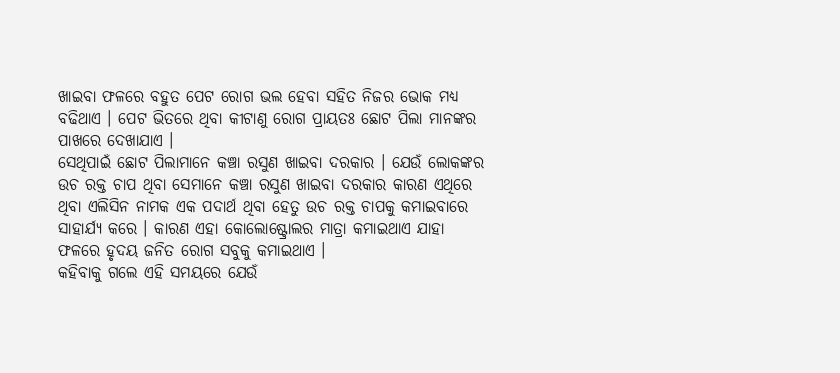ଖାଇବା ଫଳରେ ବହୁତ ପେଟ ରୋଗ ଭଲ ହେବା ସହିତ ନିଜର ଭୋକ ମଧ୍ୟ ବଢିଥାଏ । ପେଟ ଭିତରେ ଥିବା କୀଟାଣୁ ରୋଗ ପ୍ରାୟତଃ ଛୋଟ ପିଲା ମାନଙ୍କର ପାଖରେ ଦେଖାଯାଏ ।
ସେଥିପାଇଁ ଛୋଟ ପିଲାମାନେ କଞ୍ଚା ରସୁଣ ଖାଇବା ଦରକାର । ଯେଉଁ ଲୋକଙ୍କର ଉଚ ରକ୍ତ ଚାପ ଥିବା ସେମାନେ କଞ୍ଚା ରସୁଣ ଖାଇବା ଦରକାର କାରଣ ଏଥିରେ ଥିବା ଏଲିସିନ ନାମକ ଏକ ପଦାର୍ଥ ଥିବା ହେତୁ ଉଚ ରକ୍ତ ଚାପକୁ କମାଇବାରେ ସାହାର୍ଯ୍ୟ କରେ । କାରଣ ଏହା କୋଲୋଷ୍ଟ୍ରୋଲର ମାତ୍ରା କମାଇଥାଏ ଯାହା ଫଳରେ ହୃଦୟ ଜନିତ ରୋଗ ସବୁକୁ କମାଇଥାଏ ।
କହିବାକୁ ଗଲେ ଏହି ସମୟରେ ଯେଉଁ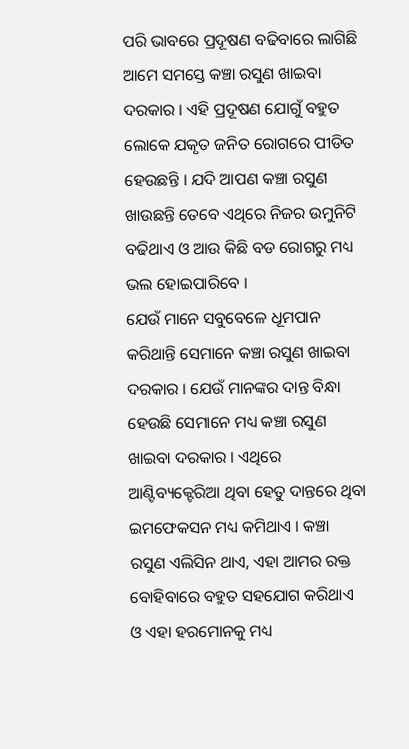ପରି ଭାବରେ ପ୍ରଦୂଷଣ ବଢିବାରେ ଲାଗିଛି ଆମେ ସମସ୍ତେ କଞ୍ଚା ରସୁଣ ଖାଇବା ଦରକାର । ଏହି ପ୍ରଦୂଷଣ ଯୋଗୁଁ ବହୁତ ଲୋକେ ଯକୃତ ଜନିତ ରୋଗରେ ପୀଡିତ ହେଉଛନ୍ତି । ଯଦି ଆପଣ କଞ୍ଚା ରସୁଣ ଖାଉଛନ୍ତି ତେବେ ଏଥିରେ ନିଜର ଉମୁନିଟି ବଢିଥାଏ ଓ ଆଉ କିଛି ବଡ ରୋଗରୁ ମଧ୍ୟ ଭଲ ହୋଇପାରିବେ ।
ଯେଉଁ ମାନେ ସବୁବେଳେ ଧୂମପାନ କରିଥାନ୍ତି ସେମାନେ କଞ୍ଚା ରସୁଣ ଖାଇବା ଦରକାର । ଯେଉଁ ମାନଙ୍କର ଦାନ୍ତ ବିନ୍ଧା ହେଉଛି ସେମାନେ ମଧ୍ୟ କଞ୍ଚା ରସୁଣ ଖାଇବା ଦରକାର । ଏଥିରେ ଆଣ୍ଟିବ୍ୟକ୍ଟେରିଆ ଥିବା ହେତୁ ଦାନ୍ତରେ ଥିବା ଇମଫେକସନ ମଧ୍ୟ କମିଥାଏ । କଞ୍ଚା ରସୁଣ ଏଲିସିନ ଥାଏ, ଏହା ଆମର ରକ୍ତ ବୋହିବାରେ ବହୁତ ସହଯୋଗ କରିଥାଏ ଓ ଏହା ହରମୋନକୁ ମଧ୍ୟ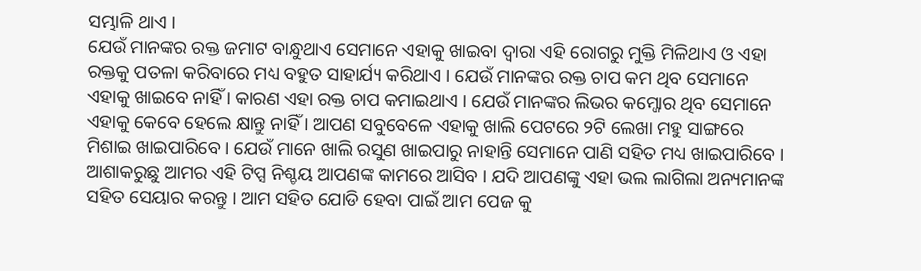ସମ୍ଭାଳି ଥାଏ ।
ଯେଉଁ ମାନଙ୍କର ରକ୍ତ ଜମାଟ ବାନ୍ଧୁଥାଏ ସେମାନେ ଏହାକୁ ଖାଇବା ଦ୍ଵାରା ଏହି ରୋଗରୁ ମୁକ୍ତି ମିଳିଥାଏ ଓ ଏହା ରକ୍ତକୁ ପତଳା କରିବାରେ ମଧ୍ୟ ବହୁତ ସାହାର୍ଯ୍ୟ କରିଥାଏ । ଯେଉଁ ମାନଙ୍କର ରକ୍ତ ଚାପ କମ ଥିବ ସେମାନେ ଏହାକୁ ଖାଇବେ ନାହିଁ । କାରଣ ଏହା ରକ୍ତ ଚାପ କମାଇଥାଏ । ଯେଉଁ ମାନଙ୍କର ଲିଭର କମ୍ଜୋର ଥିବ ସେମାନେ ଏହାକୁ କେବେ ହେଲେ କ୍ଷାନ୍ତୁ ନାହିଁ । ଆପଣ ସବୁବେଳେ ଏହାକୁ ଖାଲି ପେଟରେ ୨ଟି ଲେଖା ମହୁ ସାଙ୍ଗରେ ମିଶାଇ ଖାଇପାରିବେ । ଯେଉଁ ମାନେ ଖାଲି ରସୁଣ ଖାଇପାରୁ ନାହାନ୍ତି ସେମାନେ ପାଣି ସହିତ ମଧ୍ୟ ଖାଇପାରିବେ ।
ଆଶାକରୁଛୁ ଆମର ଏହି ଟିପ୍ସ ନିଶ୍ଚୟ ଆପଣଙ୍କ କାମରେ ଆସିବ । ଯଦି ଆପଣଙ୍କୁ ଏହା ଭଲ ଲାଗିଲା ଅନ୍ୟମାନଙ୍କ ସହିତ ସେୟାର କରନ୍ତୁ । ଆମ ସହିତ ଯୋଡି ହେବା ପାଇଁ ଆମ ପେଜ କୁ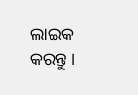ଲାଇକ କରନ୍ତୁ ।